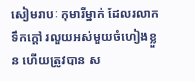សៀមរាបៈ កុមារីម្នាក់ ដែលរលាកទឹកក្តៅ រលួយអស់មួយចំហៀងខ្លួន ហើយត្រូវបាន ស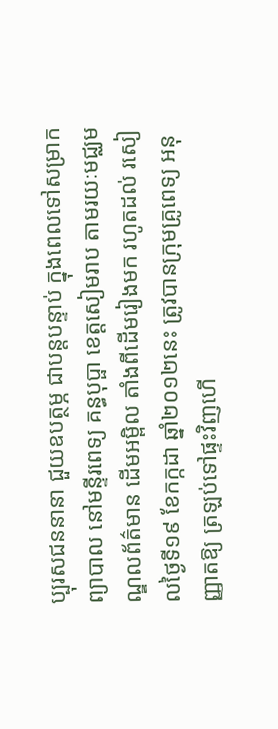ប្បុរសជននានា ជួយឧបត្ថម្ភ ជាបន្តបន្ទាប់ ក្នុងពេលទៅសម្រាកព្យាបាល នៅមន្ទីរពេទ្យ គន្ធបុប្ផា ខេត្តសៀមរាប តាមរយៈមជ្ឈមណ្ឌលព័ត៌មាន ដើមអម្ពិល តាំងពីដើមរៀងមក រហូតដល់ រសៀលថ្ងៃទី១៩ ខែកក្កដា ឆ្នាំ២០១២នេះ ត្រូវបានក្រុមគ្រូពេទ្យ អនុញ្ញាតឱ្យ ត្រឡប់ទៅផ្ទះវិញហើ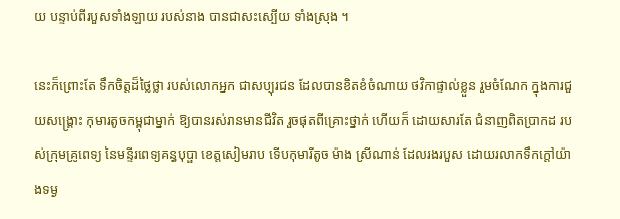យ បន្ទាប់ពីរបួសទាំងឡាយ របស់នាង បានជាសះស្បើយ ទាំងស្រុង ។

នេះក៏ព្រោះតែ ទឹកចិត្តដ៏ថ្លៃថ្លា របស់លោកអ្នក ជាសប្បុរជន ដែលបានខិតខំចំណាយ ថវិកាផ្ទាល់ខ្លួន រួមចំណែក ក្នុងការជួយសង្រ្គោះ កុមារតូចកម្ពុជាម្នាក់ ឱ្យបានរស់រានមានជីវិត រួចផុតពីគ្រោះថ្នាក់ ហើយក៏ ដោយសារតែ ជំនាញពិតប្រាកដ របស់ក្រុមគ្រូពេទ្យ នៃមន្ទីរពេទ្យគន្ធបុប្ផា ខេត្តសៀមរាប ទើបកុមារីតូច ម៉ាង ស្រីណាន់ ដែលរងរបួស ដោយរលាកទឹកក្តៅយ៉ាងទម្ង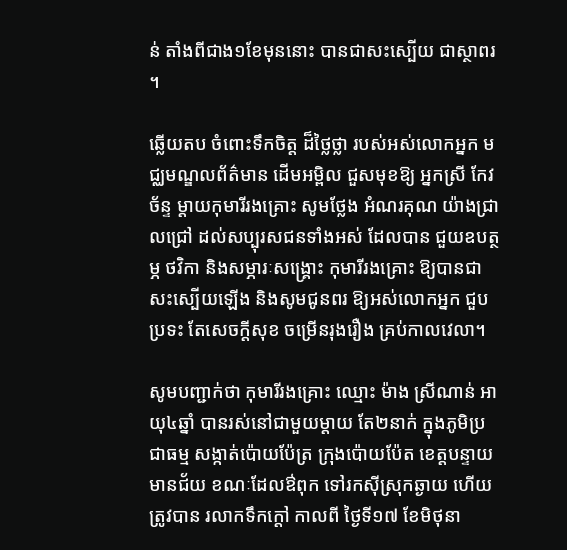ន់ តាំងពីជាង១ខែមុននោះ បានជាសះស្បើយ ជាស្ថាពរ ។

ឆ្លើយតប ចំពោះទឹកចិត្ត ដ៏ថ្លៃថ្លា របស់អស់លោកអ្នក មជ្ឈមណ្ឌលព័ត៌មាន ដើមអម្ពិល ជួសមុខឱ្យ អ្នកស្រី កែវ ច័ន្ទ ម្តាយកុមារីរងគ្រោះ សូមថ្លែង អំណរគុណ យ៉ាងជ្រាលជ្រៅ ដល់សប្បុរសជនទាំងអស់ ដែលបាន ជួយឧបត្ថម្ភ ថវិកា និងសម្ភារៈសង្គ្រោះ កុមារីរងគ្រោះ ឱ្យបានជាសះស្បើយឡើង និងសូមជូនពរ ឱ្យអស់លោកអ្នក ជួបប្រទះ តែសេចក្តីសុខ ចម្រើនរុងរឿង គ្រប់កាលវេលា។

សូមបញ្ជាក់ថា កុមារីរងគ្រោះ ឈ្មោះ ម៉ាង ស្រីណាន់ អាយុ៤ឆ្នាំ បានរស់នៅជាមួយម្តាយ តែ២នាក់ ក្នុងភូមិប្រជាធម្ម សង្កាត់ប៉ោយប៉ែត្រ ក្រុងប៉ោយប៉ែត ខេត្តបន្ទាយមានជ័យ ខណៈដែលឳពុក ទៅរកស៊ីស្រុកឆ្ងាយ ហើយត្រូវបាន រលាកទឹកក្តៅ កាលពី ថ្ងៃទី១៧ ខែមិថុនា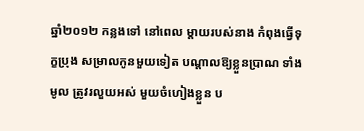ឆ្នាំ២០១២ កន្លងទៅ នៅពេល ម្តាយរបស់នាង កំពុងធ្វើទុក្ខប្រុង សម្រាលកូនមួយទៀត បណ្តាលឱ្យខ្លួនប្រាណ ទាំងមូល ត្រូវរលួយអស់ មួយចំហៀងខ្លួន ប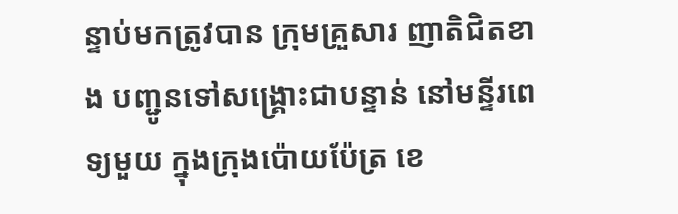ន្ទាប់មកត្រូវបាន ក្រុមគ្រួសារ ញាតិជិតខាង បញ្ជូនទៅសង្គ្រោះជាបន្ទាន់ នៅមន្ទីរពេទ្យមួយ ក្នុងក្រុងប៉ោយប៉ែត្រ ខេ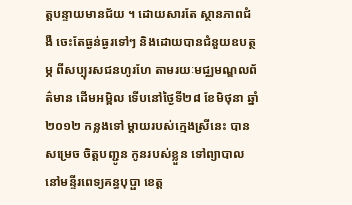ត្តបន្ទាយមានជ័យ ។ ដោយសារតែ ស្ថានភាពជំងឺ ចេះតែធ្ងន់ធ្ងរទៅៗ និងដោយបានជំនួយឧបត្ថម្ភ ពីសប្បុរសជនហូរហែ តាមរយៈមជ្ឈមណ្ឌលព័ត៌មាន ដើមអម្ពិល ទើបនៅថ្ងៃទី២៨ ខែមិថុនា ឆ្នាំ២០១២ កន្លងទៅ ម្តាយរបស់ក្មេងស្រីនេះ បានសម្រេច ចិត្តបញ្ជូន កូនរបស់ខ្លួន ទៅព្យាបាល នៅមន្ទីរពេទ្យគន្ធបុប្ផា ខេត្ត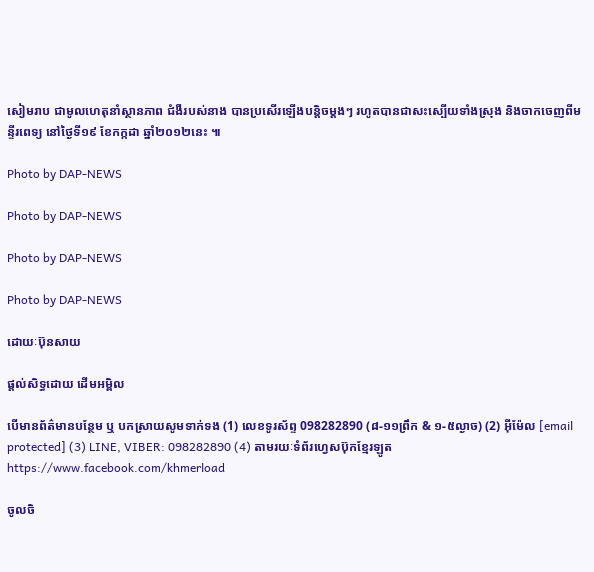សៀមរាប ជាមូលហេតុនាំស្ថានភាព ជំងឺរបស់នាង បានប្រសើរឡើងបន្តិចម្តងៗ រហូតបានជាសះស្បើយទាំងស្រុង និងចាកចេញពីមន្ទីរពេទ្យ នៅថ្ងៃទី១៩ ខែកក្កដា ឆ្នាំ២០១២នេះ ៕

Photo by DAP-NEWS

Photo by DAP-NEWS

Photo by DAP-NEWS

Photo by DAP-NEWS

ដោយៈប៊ុនសាយ

ផ្តល់សិទ្ធដោយ ដើមអម្ពិល

បើមានព័ត៌មានបន្ថែម ឬ បកស្រាយសូមទាក់ទង (1) លេខទូរស័ព្ទ 098282890 (៨-១១ព្រឹក & ១-៥ល្ងាច) (2) អ៊ីម៉ែល [email protected] (3) LINE, VIBER: 098282890 (4) តាមរយៈទំព័រហ្វេសប៊ុកខ្មែរឡូត https://www.facebook.com/khmerload

ចូលចិ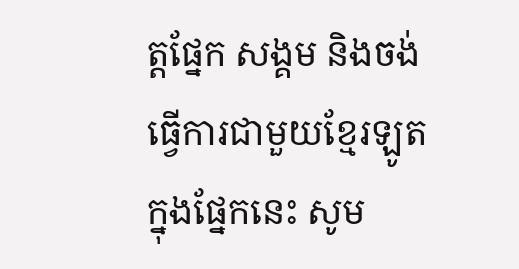ត្តផ្នែក សង្គម និងចង់ធ្វើការជាមួយខ្មែរឡូតក្នុងផ្នែកនេះ សូម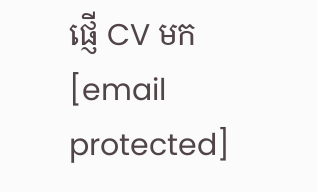ផ្ញើ CV មក [email protected]